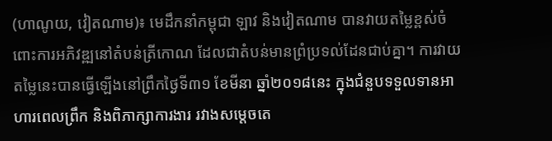(ហាណូយ, វៀតណាម)៖ មេដឹកនាំកម្ពុជា ឡាវ និងវៀតណាម បានវាយតម្លៃខ្ពស់ចំពោះការអភិវឌ្ឍនៅតំបន់ត្រីកោណ ដែលជាតំបន់មានព្រំប្រទល់ដែនជាប់គ្នា។ ការវាយតម្លៃនេះបានធ្វើឡើងនៅព្រឹកថ្ងៃទី៣១ ខែមីនា ឆ្នាំ២០១៨នេះ ក្នុងជំនួបទទួលទានអាហារពេលព្រឹក និងពិភាក្សាការងារ រវាងសម្តេចតេ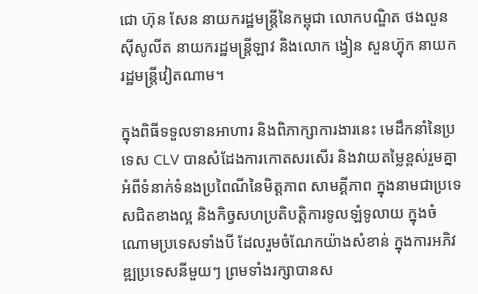ជោ ហ៊ុន សែន នាយករដ្ឋមន្រ្តីនៃកម្ពុជា លោកបណ្ឌិត ថងលួន ស៊ីសូលីត នាយករដ្ឋមន្រ្តីឡាវ និងលោក ង្វៀន សួនហ៊្វុក នាយករដ្ឋមន្ត្រីវៀតណាម។

ក្នុងពិធីទទួលទានអាហារ និងពិភាក្សាការងារនេះ មេដឹកនាំនៃប្រទេស CLV បានសំដែងការកោតសរសើរ និងវាយតម្លៃខ្ពស់រួមគ្នា អំពីទំនាក់ទំនងប្រពៃណីនៃមិត្តភាព សាមគ្គីភាព ក្នុងនាមជាប្រទេសជិតខាងល្អ និងកិច្វសហប្រតិបត្តិការទូលឡំទូលាយ ក្នុងចំណោមប្រទេសទាំងបី ដែលរួមចំណែកយ៉ាងសំខាន់ ក្នុងការអភិវឌ្ឍប្រទេសនីមួយៗ ព្រមទាំងរក្សាបានស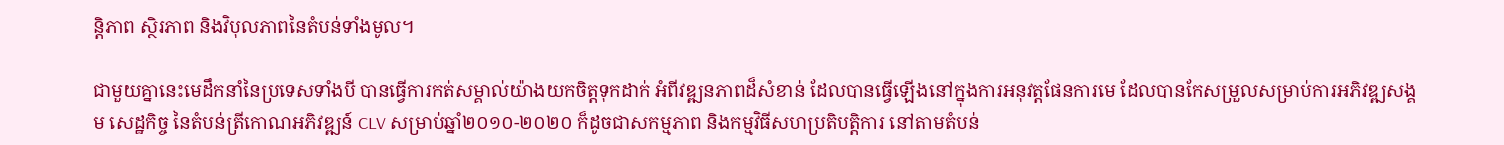ន្តិភាព ស្ថិរភាព និងវិបុលភាពនៃតំបន់ទាំងមូល។

ជាមួយគ្នានេះមេដឹកនាំនៃប្រទេសទាំងបី បានធ្វើការកត់សម្គាល់យ៉ាងយកចិត្តទុកដាក់ អំពីវឌ្ឍនភាពដ៏សំខាន់ ដែលបានធ្វើឡើងនៅក្នុងការអនុវត្តផែនការមេ ដែលបានកែសម្រួលសម្រាប់ការអភិវឌ្ឍសង្គម សេដ្ឋកិច្ច នៃតំបន់ត្រីកោណអភិវឌ្ឍន៍ CLV សម្រាប់ឆ្នាំ២០១០-២០២០ ក៏ដូចជាសកម្មភាព និងកម្មវិធីសហប្រតិបត្តិការ នៅតាមតំបន់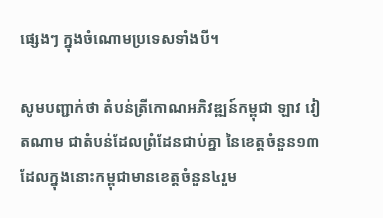ផ្សេងៗ ក្នុងចំណោមប្រទេសទាំងបី។

សូមបញ្ជាក់ថា តំបន់ត្រីកោណអភិវឌ្ឍន៍កម្ពុជា ឡាវ វៀតណាម ជាតំបន់ដែលព្រំដែនជាប់គ្នា នៃខេត្តចំនួន១៣ ដែលក្នុងនោះកម្ពុជាមានខេត្តចំនួន៤រួម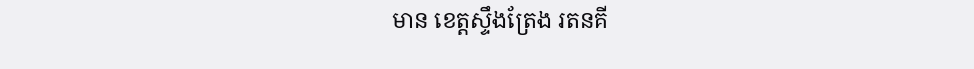មាន ខេត្តស្ទឹងត្រែង រតនគី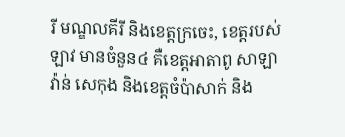រី មណ្ឌលគីរី និងខេត្តក្រចេះ, ខេត្តរបស់ឡាវ មានចំនួន៤ គឺខេត្តអាតាពូ សាឡាវ៉ាន់ សេកុង និងខេត្តចំប៉ាសាក់ និង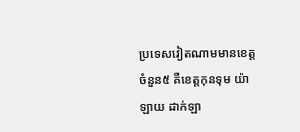ប្រទេសវៀតណាមមានខេត្តចំនួន៥ គឺខេត្តកុនទុម យ៉ាឡាយ ដាក់ឡា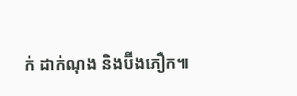ក់ ដាក់ណុង និងប៊ីងភឿក៕